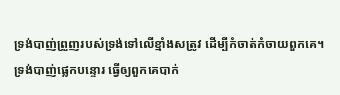ទ្រង់បាញ់ព្រួញរបស់ទ្រង់ទៅលើខ្មាំងសត្រូវ ដើម្បីកំចាត់កំចាយពួកគេ។ ទ្រង់បាញ់ផ្លេកបន្ទោរ ធ្វើឲ្យពួកគេបាក់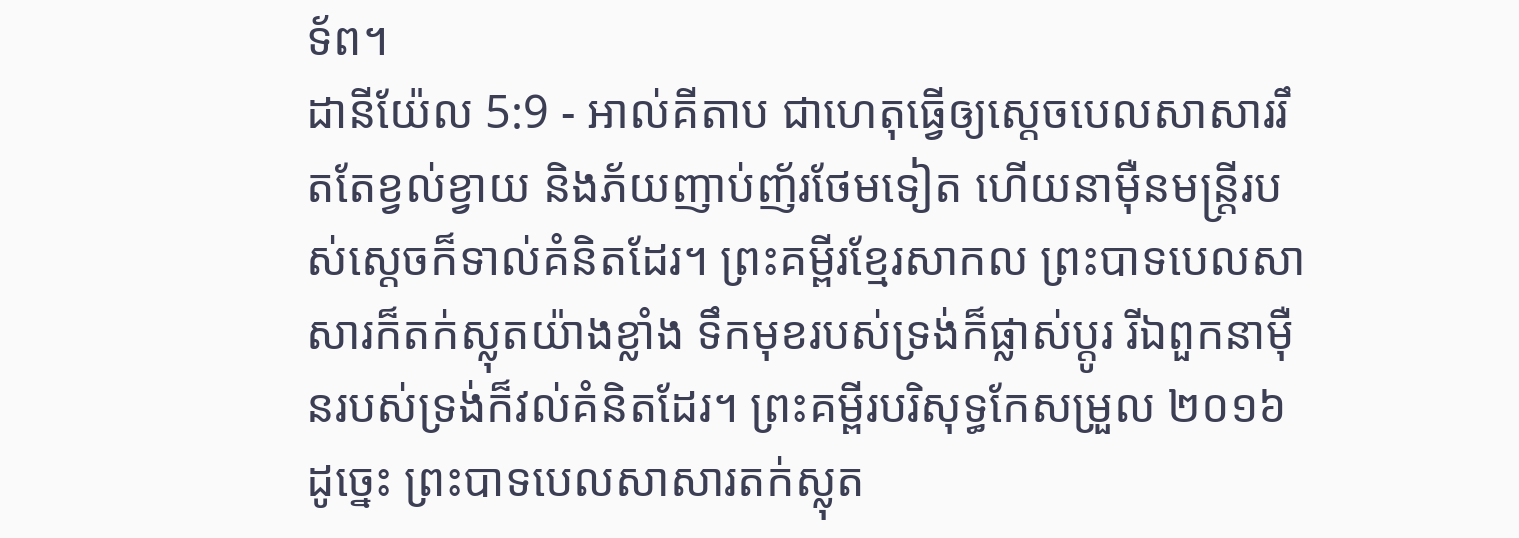ទ័ព។
ដានីយ៉ែល 5:9 - អាល់គីតាប ជាហេតុធ្វើឲ្យស្តេចបេលសាសាររឹតតែខ្វល់ខ្វាយ និងភ័យញាប់ញ័រថែមទៀត ហើយនាម៉ឺនមន្ត្រីរបស់ស្តេចក៏ទាល់គំនិតដែរ។ ព្រះគម្ពីរខ្មែរសាកល ព្រះបាទបេលសាសារក៏តក់ស្លុតយ៉ាងខ្លាំង ទឹកមុខរបស់ទ្រង់ក៏ផ្លាស់ប្ដូរ រីឯពួកនាម៉ឺនរបស់ទ្រង់ក៏វល់គំនិតដែរ។ ព្រះគម្ពីរបរិសុទ្ធកែសម្រួល ២០១៦ ដូច្នេះ ព្រះបាទបេលសាសារតក់ស្លុត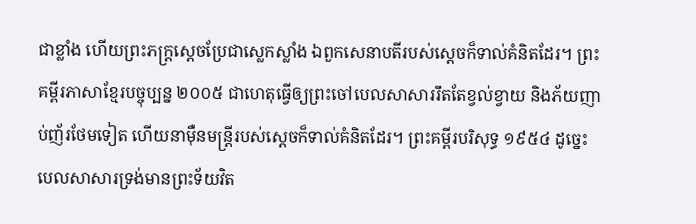ជាខ្លាំង ហើយព្រះភក្ត្រស្ដេចប្រែជាស្លេកស្លាំង ឯពួកសេនាបតីរបស់ស្ដេចក៏ទាល់គំនិតដែរ។ ព្រះគម្ពីរភាសាខ្មែរបច្ចុប្បន្ន ២០០៥ ជាហេតុធ្វើឲ្យព្រះចៅបេលសាសាររឹតតែខ្វល់ខ្វាយ និងភ័យញាប់ញ័រថែមទៀត ហើយនាម៉ឺនមន្ត្រីរបស់ស្ដេចក៏ទាល់គំនិតដែរ។ ព្រះគម្ពីរបរិសុទ្ធ ១៩៥៤ ដូច្នេះ បេលសាសារទ្រង់មានព្រះទ័យវិត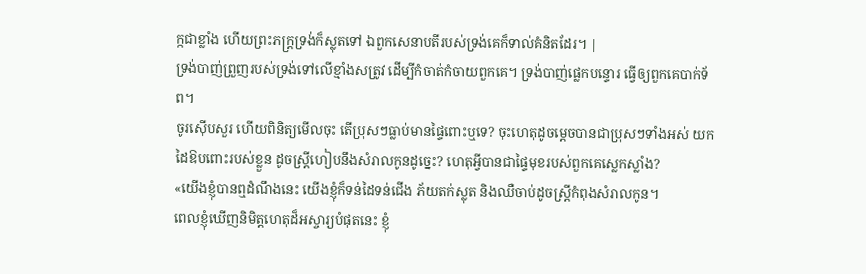ក្កជាខ្លាំង ហើយព្រះភក្ត្រទ្រង់ក៏ស្លុតទៅ ឯពួកសេនាបតីរបស់ទ្រង់គេក៏ទាល់គំនិតដែរ។ |
ទ្រង់បាញ់ព្រួញរបស់ទ្រង់ទៅលើខ្មាំងសត្រូវ ដើម្បីកំចាត់កំចាយពួកគេ។ ទ្រង់បាញ់ផ្លេកបន្ទោរ ធ្វើឲ្យពួកគេបាក់ទ័ព។
ចូរស៊ើបសួរ ហើយពិនិត្យមើលចុះ តើប្រុសៗធ្លាប់មានផ្ទៃពោះឬទេ? ចុះហេតុដូចម្ដេចបានជាប្រុសៗទាំងអស់ យកដៃឱបពោះរបស់ខ្លួន ដូចស្ត្រីហៀបនឹងសំរាលកូនដូច្នេះ? ហេតុអ្វីបានជាផ្ទៃមុខរបស់ពួកគេស្លេកស្លាំង?
«យើងខ្ញុំបានឮដំណឹងនេះ យើងខ្ញុំក៏ទន់ដៃទន់ជើង ភ័យតក់ស្លុត និងឈឺចាប់ដូចស្ត្រីកំពុងសំរាលកូន។
ពេលខ្ញុំឃើញនិមិត្តហេតុដ៏អស្ចារ្យបំផុតនេះ ខ្ញុំ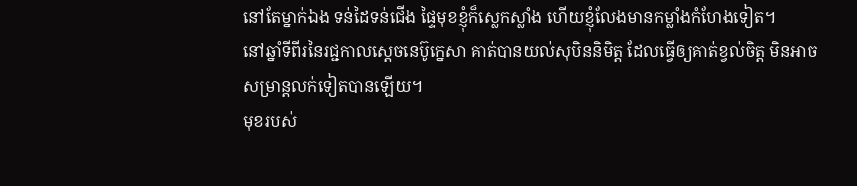នៅតែម្នាក់ឯង ទន់ដៃទន់ជើង ផ្ទៃមុខខ្ញុំក៏ស្លេកស្លាំង ហើយខ្ញុំលែងមានកម្លាំងកំហែងទៀត។
នៅឆ្នាំទីពីរនៃរជ្ជកាលស្តេចនេប៊ូក្នេសា គាត់បានយល់សុបិននិមិត្ត ដែលធ្វើឲ្យគាត់ខ្វល់ចិត្ត មិនអាចសម្រាន្តលក់ទៀតបានឡើយ។
មុខរបស់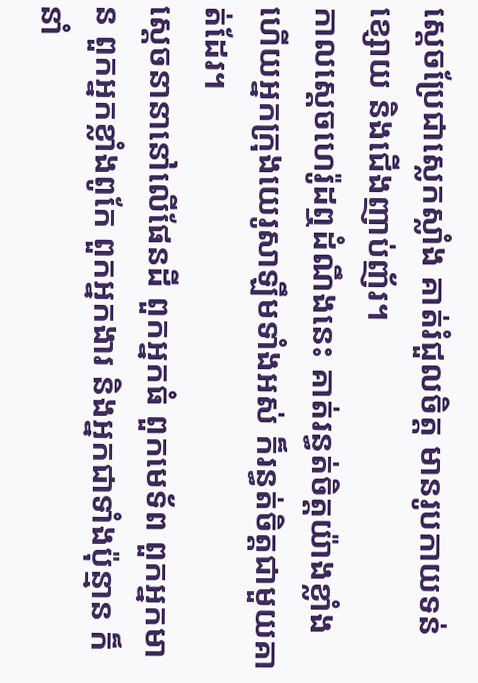ស្តេចប្រែជាស្លេកស្លាំង គាត់រំជួលចិត្ត មានរូបកាយទន់ខ្សោយ និងជើងញាប់ញ័រ។
កាលស្តេចហេរ៉ូដឮដំណឹងនេះ គាត់រន្ធត់ចិត្តយ៉ាងខ្លាំង ហើយអ្នកក្រុងយេរូសាឡឹមទាំងអស់ ក៏រន្ធត់ចិត្ដជាមួយគាត់ដែរ។
ស្ដេចនានានៅលើផែនដី ពួកអ្នកធំ ពួកមេទ័ព ពួកអ្នកមាន ពួកអ្នកខ្លាំងពូកែ ពួកអ្នកងារ និងអ្នកជាទាំងប៉ុន្មាន ក៏នាំ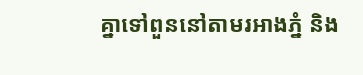គ្នាទៅពួននៅតាមរអាងភ្នំ និង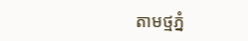តាមថ្មភ្នំ